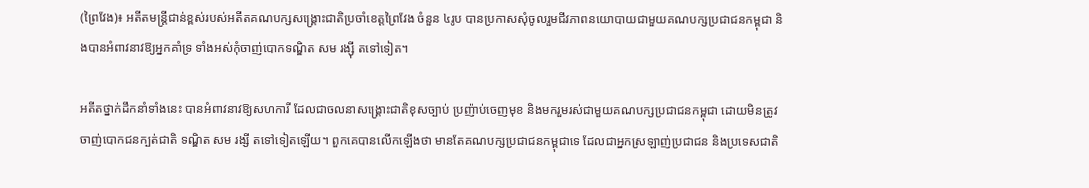(ព្រៃវែង)៖ អតីតមន្ត្រីជាន់ខ្ពស់របស់អតីតគណបក្សសង្គ្រោះជាតិប្រចាំខេត្ដព្រៃវែង ចំនួន ៤រូប បានប្រកាសសុំចូលរួមជីវភាពនយោបាយជាមួយគណបក្សប្រជាជនកម្ពុជា និងបានអំពាវនាវឱ្យអ្នកគាំទ្រ ទាំងអស់កុំចាញ់បោកទណ្ឌិត សម រង្ស៊ី តទៅទៀត។

អតីតថ្នាក់ដឹកនាំទាំងនេះ បានអំពាវនាវឱ្យសហការី ដែលជាចលនាសង្គ្រោះជាតិខុសច្បាប់ ប្រញ៉ាប់ចេញមុខ និងមករួមរស់ជាមួយគណបក្សប្រជាជនកម្ពុជា ដោយមិនត្រូវចាញ់បោកជនក្បត់ជាតិ ទណ្ឌិត សម រង្សី តទៅទៀតឡើយ។ ពួកគេបានលើកឡើងថា មានតែគណបក្សប្រជាជនកម្ពុជាទេ ដែលជាអ្នកស្រឡាញ់ប្រជាជន និងប្រទេសជាតិ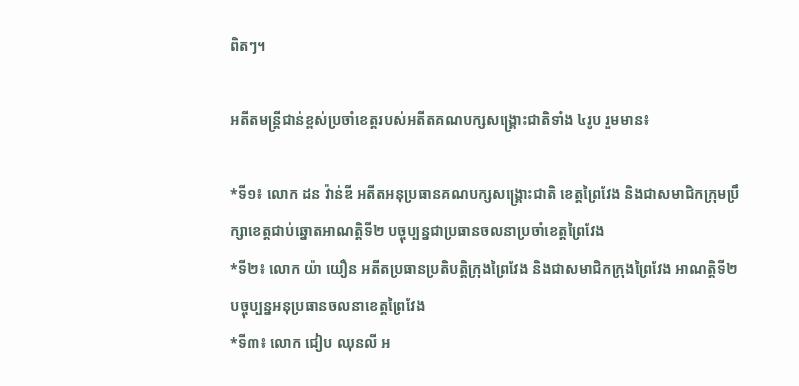ពិតៗ។

អតីតមន្ត្រីជាន់ខ្ពស់ប្រចាំខេត្តរបស់អតីតគណបក្សសង្គ្រោះជាតិទាំង ៤រូប រួមមាន៖

*ទី១៖ លោក ដន វ៉ាន់ឌី អតីតអនុប្រធានគណបក្សសង្គ្រោះជាតិ ខេត្តព្រៃវែង និងជាសមាជិកក្រុមប្រឹក្សាខេត្តជាប់ឆ្នោតអាណត្តិទី២ បច្ចុប្បន្នជាប្រធានចលនាប្រចាំខេត្តព្រៃវែង
*ទី២៖ លោក យ៉ា យឿន អតីតប្រធានប្រតិបត្តិក្រុងព្រៃវែង និងជាសមាជិកក្រុងព្រៃវែង អាណត្តិទី២ បច្ចុប្បន្នអនុប្រធានចលនាខេត្តព្រៃវែង
*ទី៣៖ លោក ជៀប ឈុនលី អ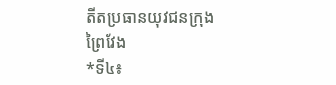តីតប្រធានយុវជនក្រុងព្រៃវែង
*ទី៤៖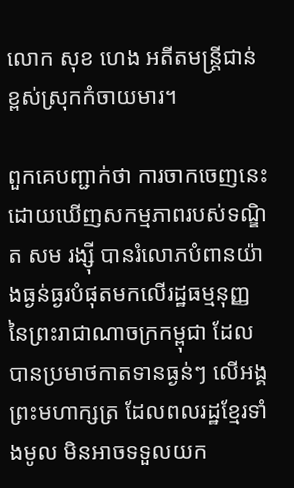លោក សុខ ហេង អតីតមន្ត្រីជាន់ខ្ពស់ស្រុកកំចាយមារ។

ពួកគេបញ្ជាក់ថា ការចាកចេញនេះ ដោយឃើញសកម្មភាពរបស់ទណ្ឌិត សម រង្ស៊ី បានរំលោភបំពានយ៉ាងធ្ងន់ធ្ងរបំផុតមកលើរដ្ឋធម្មនុញ្ញ នៃព្រះរាជាណាចក្រកម្ពុជា ដែលបានប្រមាថកាតទានធ្ងន់ៗ លើអង្គព្រះមហាក្សត្រ ដែលពលរដ្ឋខ្មែរទាំងមូល មិនអាចទទួលយក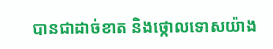បានជាដាច់ខាត និងថ្កោលទោសយ៉ាង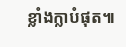ខ្លាំងក្លាបំផុត៕